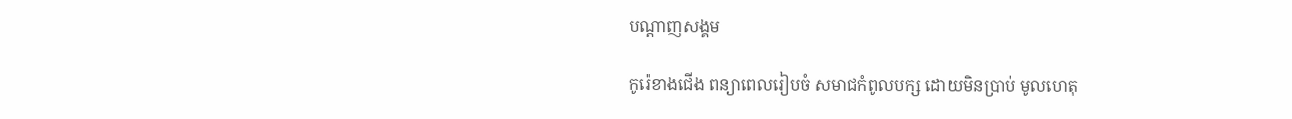បណ្តាញសង្គម

កូរ៉េខាងជើង ពន្យាពេលរៀបចំ សមាជកំពូលបក្ស ដោយមិនប្រាប់ មូលហេតុ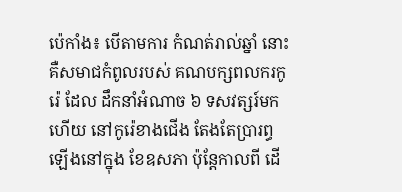ប៉េកាំង៖ បើតាមការ កំណត់រាល់ឆ្នាំ នោះ គឺសមាជកំពូលរបស់ គណបក្សពលករកូរ៉េ ដែល ដឹកនាំអំណាច ៦ ទសវត្សរ៍មកហើយ នៅកូរ៉េខាងជើង តែងតែប្រារព្ធ ឡើងនៅក្នុង ខែឧសភា ប៉ុន្តែកាលពី ដើ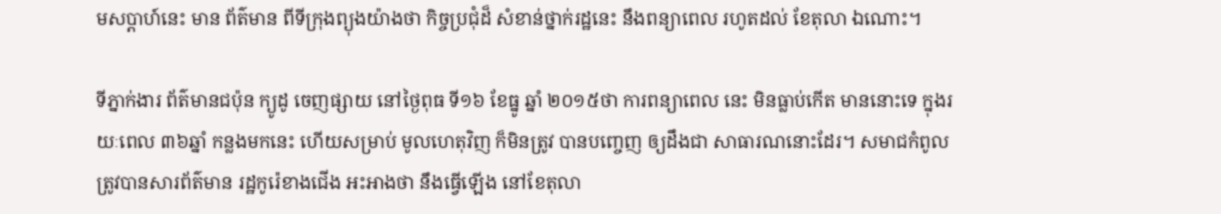មសប្តាហ៍នេះ មាន ព័ត៌មាន ពីទីក្រុងព្យុងយ៉ាងថា កិច្ចប្រជុំដ៏ សំខាន់ថ្នាក់រដ្ឋនេះ នឹងពន្យាពេល រហូតដល់ ខែតុលា ឯណោះ។

ទីភ្នាក់ងារ ព័ត៌មានជប៉ុន ក្យូដូ ចេញផ្សាយ នៅថ្ងៃពុធ ទី១៦ ខែធ្នូ ឆ្នាំ ២០១៥ថា ការពន្យាពេល នេះ មិនធ្លាប់កើត មាននោះទេ ក្នុងរយៈពេល ៣៦ឆ្នាំ កន្លងមកនេះ ហើយសម្រាប់ មូលហេតុវិញ ក៏មិនត្រូវ បានបញ្ចេញ ឲ្យដឹងជា សាធារណនោះដែរ។ សមាជកំពូល ត្រូវបានសារព័ត៌មាន រដ្ឋកូរ៉េខាងជើង អះអាងថា នឹងធ្វើឡើង នៅខែតុលា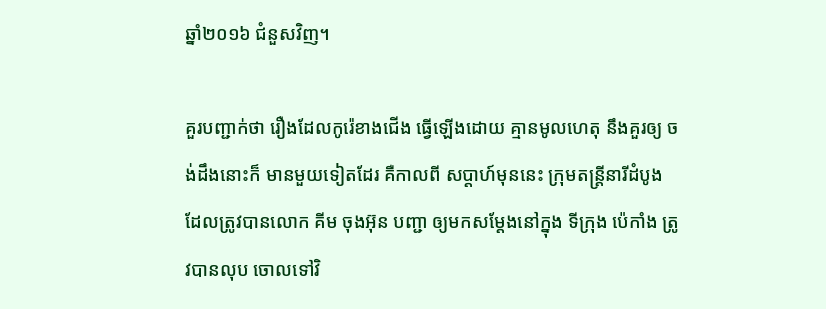ឆ្នាំ២០១៦ ជំនួសវិញ។

គួរបញ្ជាក់ថា រឿងដែលកូរ៉េខាងជើង ធ្វើឡើងដោយ គ្មានមូលហេតុ នឹងគួរឲ្យ ចង់ដឹងនោះក៏ មានមួយទៀតដែរ គឺកាលពី សប្តាហ៍មុននេះ ក្រុមតន្ត្រីនារីដំបូង ដែលត្រូវបានលោក គីម ចុងអ៊ុន បញ្ជា ឲ្យមកសម្តែងនៅក្នុង ទីក្រុង ប៉េកាំង ត្រូវបានលុប ចោលទៅវិ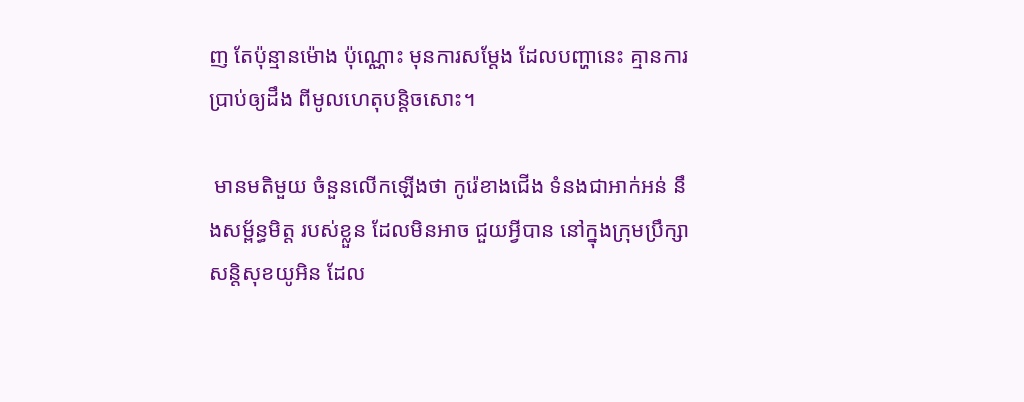ញ តែប៉ុន្មានម៉ោង ប៉ុណ្ណោះ មុនការសម្តែង ដែលបញ្ហានេះ គ្មានការប្រាប់ឲ្យដឹង ពីមូលហេតុបន្តិចសោះ។

 មានមតិមួយ ចំនួនលើកឡើងថា កូរ៉េខាងជើង ទំនងជាអាក់អន់ នឹងសម្ព័ន្ធមិត្ត របស់ខ្លួន ដែលមិនអាច ជួយអ្វីបាន នៅក្នុងក្រុមប្រឹក្សា សន្តិសុខយូអិន ដែល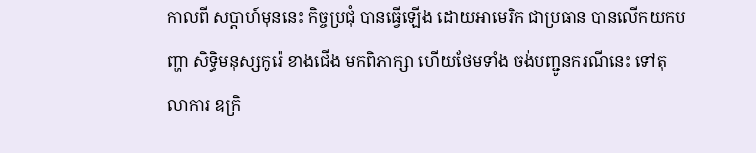កាលពី សប្តាហ៍មុននេះ កិច្ចប្រជុំ បានធ្វើឡើង ដោយអាមេរិក ជាប្រធាន បានលើកយកបញ្ហា សិទ្ធិមនុស្សកូរ៉េ ខាងជើង មកពិភាក្សា ហើយថែមទាំង ចង់បញ្ជូនករណីនេះ ទៅតុលាការ ឧក្រិ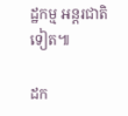ដ្ឋកម្ម អន្តរជាតិទៀត៕

ដក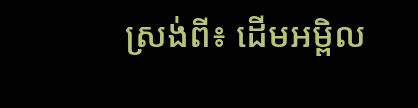ស្រង់ពី៖ ដើមអម្ពិល